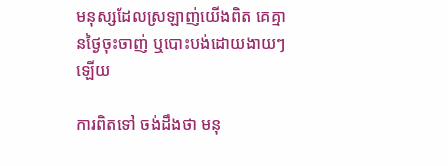មនុស្សដែលស្រឡាញ់យើងពិត គេគ្មានថ្ងៃចុះចាញ់ ឬបោះបង់ដោយងាយៗឡើយ

ការពិតទៅ ចង់ដឹងថា មនុ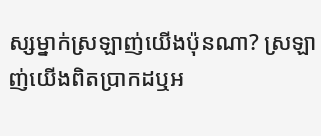ស្សម្នាក់ស្រឡាញ់យើងប៉ុនណា? ស្រឡាញ់យើងពិតប្រាកដឬអ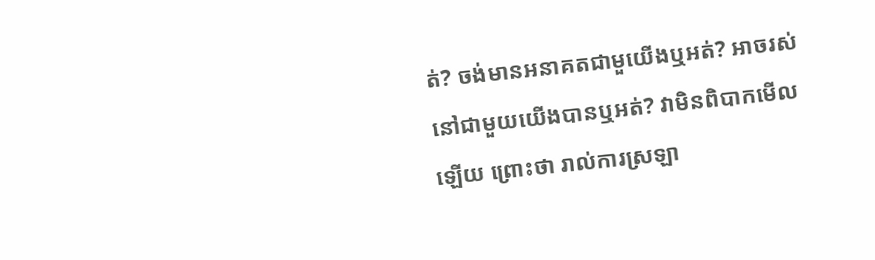ត់? ចង់មានអនាគតជាមួយើងឬអត់? អាចរស់នៅជាមួយយើងបានឬអត់? វាមិនពិបាកមើលឡើយ ព្រោះថា រាល់ការស្រឡា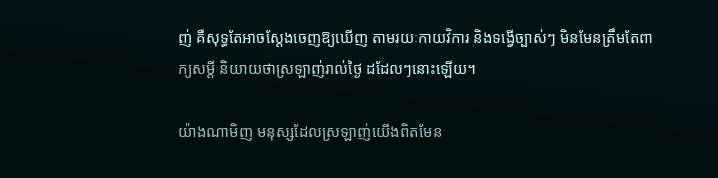ញ់ គឺសុទ្ធតែអាចស្ដែងចេញឱ្យឃើញ តាមរយៈកាយវិការ និងទង្វើច្បាស់ៗ មិនមែនត្រឹមតែពាក្យសម្ដី និយាយថាស្រឡាញ់រាល់ថ្ងៃ ដដែលៗនោះឡើយ។

យ៉ាងណាមិញ មនុស្សដែលស្រឡាញ់យើងពិតមែន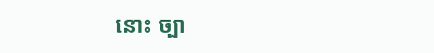នោះ ច្បា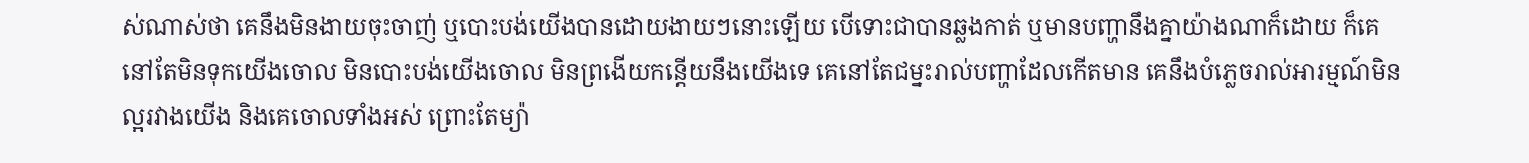ស់ណាស់ថា គេនឹងមិនងាយចុះចាញ់ ឬបោះបង់យើងបានដោយងាយៗនោះឡើយ បើទោះជាបានឆ្លងកាត់ ឬមានបញ្ហានឹងគ្នាយ៉ាងណាក៏ដោយ ក៏គេនៅតែមិនទុកយើងចោល មិនបោះបង់យើងចោល មិនព្រងើយកន្តើយនឹងយើងទេ គេនៅតែជម្នះរាល់បញ្ហាដែលកើតមាន គេនឹងបំភ្លេចរាល់អារម្មណ៍មិនល្អរវាងយើង និងគេចោលទាំងអស់ ព្រោះតែម្យ៉ា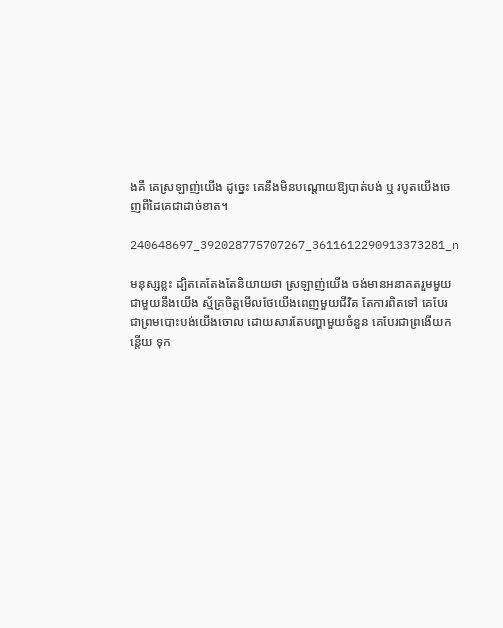ងគឺ គេស្រឡាញ់យើង ដូច្នេះ គេនឹងមិនបណ្ដោយឱ្យបាត់បង់ ឬ របូតយើងចេញពីដៃគេជាដាច់ខាត។

240648697_392028775707267_3611612290913373281_n

មនុស្សខ្លះ ដ្បិតគេតែងតែនិយាយថា ស្រឡាញ់យើង ចង់មានអនាគតរួមមួយជាមួយនឹងយើង ស្ម័គ្រចិត្តមើលថែយើងពេញមួយជីវិត តែការពិតទៅ គេបែរជាព្រមបោះបង់យើងចោល ដោយសារតែបញ្ហាមួយចំនួន គេបែរជាព្រងើយកន្តើយ ទុក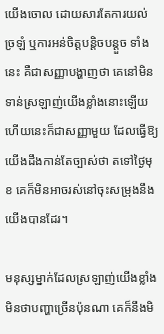យើងចោល ដោយសារតែការយល់ច្រឡំ ឬការអន់ចិត្តបន្តិចបន្តួច ទាំងនេះ គឺជាសញ្ញាបង្ហាញថា គេនៅមិនទាន់ស្រឡាញ់យើងខ្លាំងនោះឡើយ ហើយនេះក៏ជាសញ្ញាមួយ ដែលធ្វើឱ្យយើងដឹងកាន់តែច្បាស់ថា តទៅថ្ងៃមុខ គេក៏មិនអាចរស់នៅចុះសម្រុងនឹងយើងបានដែរ។

មនុស្សម្នាក់ដែលស្រឡាញ់យើងខ្លាំង មិនថាបញ្ហាច្រើនប៉ុនណា គេក៏នឹងមិ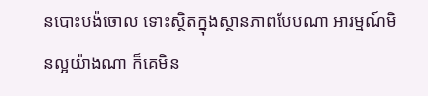នបោះបង៉ចោល ទោះស្ថិតក្នុងស្ថានភាពបែបណា អារម្មណ៍មិនល្អយ៉ាងណា ក៏គេមិន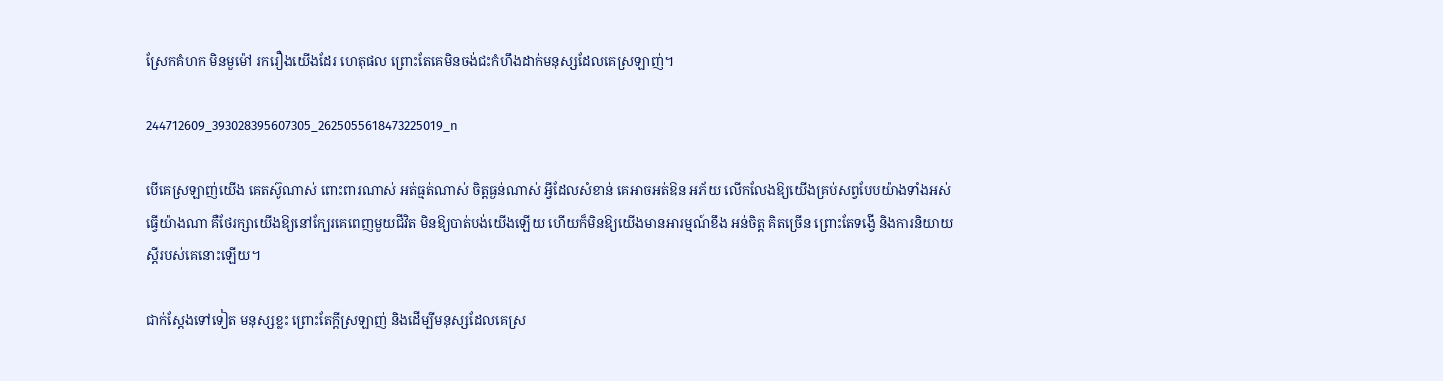ស្រែកគំហក មិនមួម៉ៅ រករឿងយើងដែរ ហេតុផល ព្រោះតែគេមិនចង់ជះកំហឹងដាក់មនុស្សដែលគេស្រឡាញ់។

244712609_393028395607305_2625055618473225019_n

បើគេស្រឡាញ់យើង គេតស៊ូណាស់ ពោះពារណាស់ អត់ធ្មត់ណាស់ ចិត្តធ្ងន់ណាស់ អ្វីដែលសំខាន់ គេអាចអត់ឱន អភ័យ លើកលែងឱ្យយើងគ្រប់សព្វបែបយ៉ាងទាំងអស់ ធ្វើយ៉ាងណា គឺថែរក្សាយើងឱ្យនៅក្បែរគេពេញមួយជីវិត មិនឱ្យបាត់បង់យើងឡើយ ហើយក៏មិនឱ្យយើងមានអារម្មណ៍ខឹង អន់ចិត្ត គិតច្រើន ព្រោះតែទង្វើ និងការនិយាយស្ដីរបស់គេនោះឡើយ។

ជាក់ស្ដែងទៅទៀត មនុស្សខ្លះ ព្រោះតែក្ដីស្រឡាញ់ និងដើម្បីមនុស្សដែលគេស្រ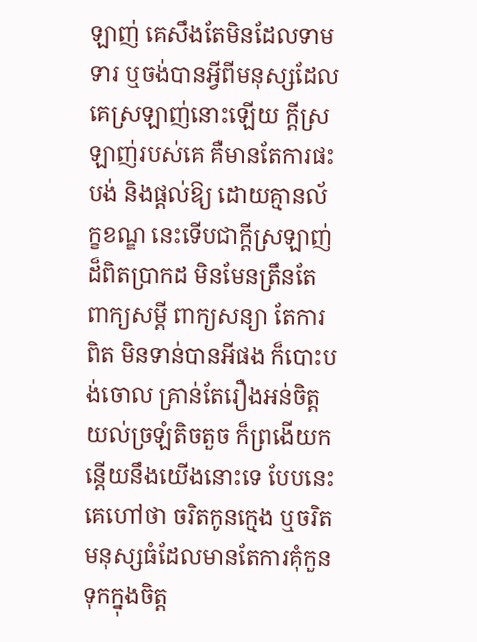ឡាញ់ គេសឹងតែមិនដែលទាមទារ ឬចង់បានអ្វីពីមនុស្សដែលគេស្រឡាញ់នោះឡើយ ក្ដីស្រឡាញ់របស់គេ គឺមានតែការផះបង់ និងផ្ដល់ឱ្យ ដោយគ្មានល័ក្ខខណ្ឌ នេះទើបជាក្ដីស្រឡាញ់ដ៏ពិតប្រាកដ មិនមែនត្រឹនតែពាក្យសម្ដី ពាក្យសន្យា តែការពិត មិនទាន់បានអីផង ក៏បោះបង់ចោល គ្រាន់តែរឿងអន់ចិត្ត យល់ច្រឡំតិចតួច ក៏ព្រងើយកន្តើយនឹងយើងនោះទេ បែបនេះ គេហៅថា ចរិតកូនក្មេង ឬចរិតមនុស្សធំដែលមានតែការគុំកួនទុកក្នុងចិត្ត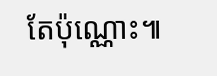តែប៉ុណ្ណោះ៕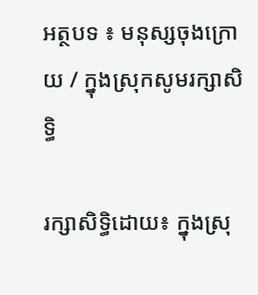អត្ថបទ ៖ មនុស្សចុងក្រោយ / ក្នុងស្រុកសូមរក្សាសិទ្ធិ

រក្សាសិទ្ធិដោយ៖ ក្នុងស្រុ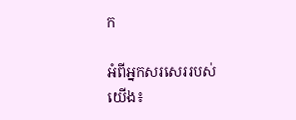ក

អំពីអ្នកសរសេររបស់យើង៖